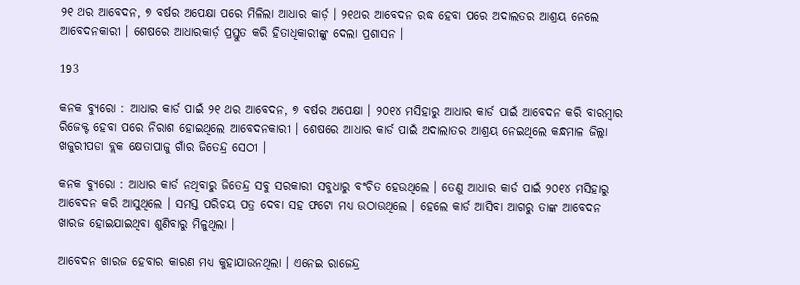୨୧ ଥର ଆବେଦନ, ୭ ବର୍ଷର ଅପେକ୍ଷା ପରେ ମିଳିଲା ଆଧାର କାର୍ଡ଼ । ୨୧ଥର ଆବେଦନ ରଦ୍ଧ ହେବା ପରେ ଅଦାଲତର ଆଶ୍ରୟ ନେଲେ ଆବେଦନକାରୀ । ଶେଷରେ ଆଧାରକାର୍ଡ଼ ପ୍ରସ୍ତୁତ କରି ହିତାଧିକାରୀଙ୍କୁ ଦେଲା ପ୍ରଶାସନ ।

193

କନକ ବ୍ୟୁରୋ : ଆଧାର କାର୍ଡ ପାଇଁ ୨୧ ଥର ଆବେଦନ, ୭ ବର୍ଷର ଅପେକ୍ଷା । ୨୦୧୪ ମସିହାରୁ ଆଧାର କାର୍ଡ ପାଇଁ ଆବେଦନ କରି ବାରମ୍ବାର ରିଜେକ୍ଟ ହେବା ପରେ ନିରାଶ ହୋଇଥିଲେ ଆବେଦନକାରୀ । ଶେଷରେ ଆଧାର କାର୍ଡ ପାଇଁ ଅଦାଲାତର ଆଶ୍ରୟ ନେଇଥିଲେ କନ୍ଧମାଳ ଜିଲ୍ଲା ଖଜୁରୀପଡା ବ୍ଲକ କ୍ଷେତାପାଜୁ ଗାଁର ଜିତେନ୍ଦ୍ର ସେଠୀ ।

କନକ ବ୍ୟୁରୋ : ଆଧାର କାର୍ଡ ନଥିବାରୁ ଜିତେନ୍ଦ୍ର ସବୁ ସରକାରୀ ସବୁଧାରୁ ବଂଚିତ ହେଉଥିଲେ । ତେଣୁ ଆଧାର କାର୍ଡ ପାଇଁ ୨୦୧୪ ମସିହାରୁ ଆବେଦନ କରି ଆସୁଥିଲେ । ସମସ୍ତ ପରିଚୟ ପତ୍ର ଦେବା ସହ ଫଟୋ ମଧ୍ୟ ଉଠାଉଥିଲେ । ହେଲେ କାର୍ଡ ଆସିବା ଆଗରୁ ତାଙ୍କ ଆବେଦନ ଖାରଜ ହୋଇଯାଇଥିବା ଶୁଣିବାରୁ ମିଳୁଥିଲା ।

ଆବେଦନ ଖାରଜ ହେବାର କାରଣ ମଧ୍ୟ କୁହାଯାଉନଥିଲା । ଏନେଇ ରାଜେନ୍ଦ୍ର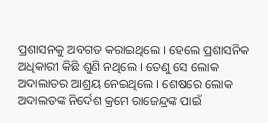ପ୍ରଶାସନକୁ ଅବଗତ କରାଇଥିଲେ । ହେଲେ ପ୍ରଶାସନିକ ଅଧିକାରୀ କିଛି ଶୁଣି ନଥିଲେ । ତେଣୁ ସେ ଲୋକ ଅଦାଲାତର ଆଶ୍ରୟ ନେଇଥିଲେ । ଶେଷରେ ଲୋକ ଅଦାଲତଙ୍କ ନିର୍ଦେଶ କ୍ରମେ ରାଜେନ୍ଦ୍ରଙ୍କ ପାଇଁ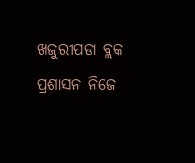ଖଜୁରୀପଡା ବ୍ଲକ ପ୍ରଶାସନ ନିଜେ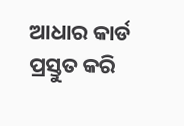ଆଧାର କାର୍ଡ ପ୍ରସ୍ତୁତ କରି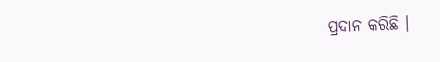ପ୍ରଦାନ କରିଛି ।